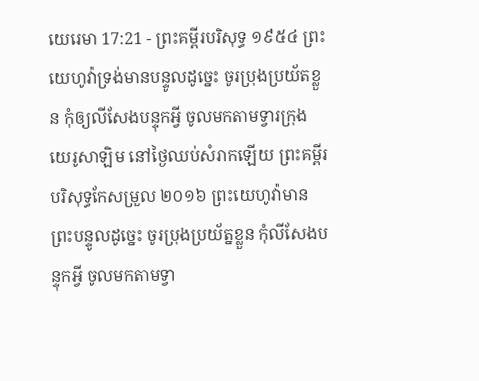យេរេមា 17:21 - ព្រះគម្ពីរបរិសុទ្ធ ១៩៥៤ ព្រះយេហូវ៉ាទ្រង់មានបន្ទូលដូច្នេះ ចូរប្រុងប្រយ័តខ្លួន កុំឲ្យលីសែងបន្ទុកអ្វី ចូលមកតាមទ្វារក្រុងយេរូសាឡិម នៅថ្ងៃឈប់សំរាកឡើយ ព្រះគម្ពីរបរិសុទ្ធកែសម្រួល ២០១៦ ព្រះយេហូវ៉ាមានព្រះបន្ទូលដូច្នេះ ចូរប្រុងប្រយ័ត្នខ្លួន កុំលីសែងបន្ទុកអ្វី ចូលមកតាមទ្វា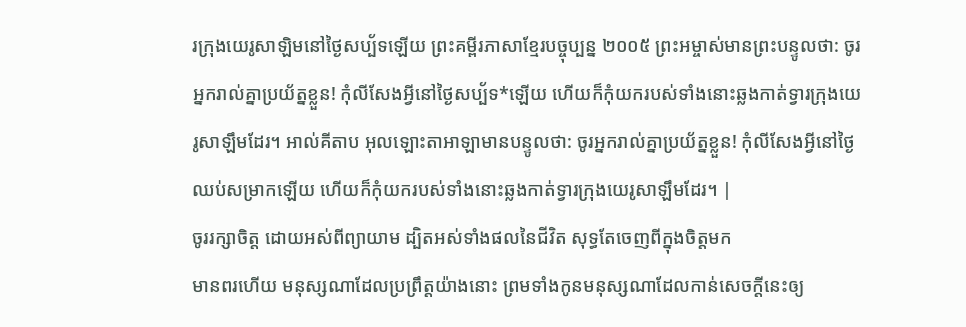រក្រុងយេរូសាឡិមនៅថ្ងៃសប្ប័ទឡើយ ព្រះគម្ពីរភាសាខ្មែរបច្ចុប្បន្ន ២០០៥ ព្រះអម្ចាស់មានព្រះបន្ទូលថា: ចូរអ្នករាល់គ្នាប្រយ័ត្នខ្លួន! កុំលីសែងអ្វីនៅថ្ងៃសប្ប័ទ*ឡើយ ហើយក៏កុំយករបស់ទាំងនោះឆ្លងកាត់ទ្វារក្រុងយេរូសាឡឹមដែរ។ អាល់គីតាប អុលឡោះតាអាឡាមានបន្ទូលថា: ចូរអ្នករាល់គ្នាប្រយ័ត្នខ្លួន! កុំលីសែងអ្វីនៅថ្ងៃឈប់សម្រាកឡើយ ហើយក៏កុំយករបស់ទាំងនោះឆ្លងកាត់ទ្វារក្រុងយេរូសាឡឹមដែរ។ |
ចូររក្សាចិត្ត ដោយអស់ពីព្យាយាម ដ្បិតអស់ទាំងផលនៃជីវិត សុទ្ធតែចេញពីក្នុងចិត្តមក
មានពរហើយ មនុស្សណាដែលប្រព្រឹត្តយ៉ាងនោះ ព្រមទាំងកូនមនុស្សណាដែលកាន់សេចក្ដីនេះឲ្យ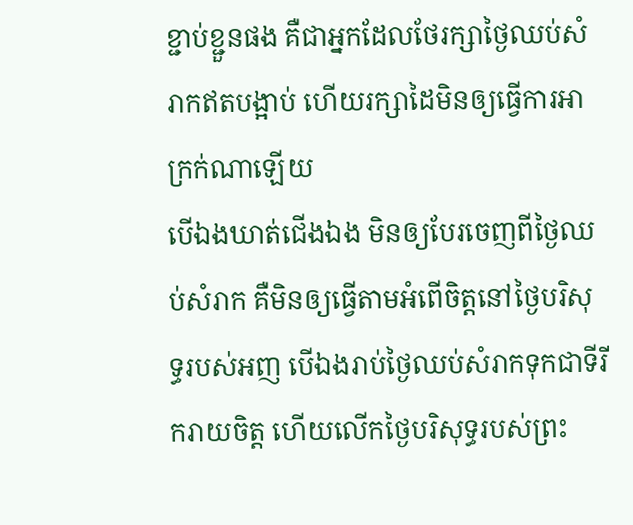ខ្ជាប់ខ្ជួនផង គឺជាអ្នកដែលថែរក្សាថ្ងៃឈប់សំរាកឥតបង្អាប់ ហើយរក្សាដៃមិនឲ្យធ្វើការអាក្រក់ណាឡើយ
បើឯងឃាត់ជើងឯង មិនឲ្យបែរចេញពីថ្ងៃឈប់សំរាក គឺមិនឲ្យធ្វើតាមអំពើចិត្តនៅថ្ងៃបរិសុទ្ធរបស់អញ បើឯងរាប់ថ្ងៃឈប់សំរាកទុកជាទីរីករាយចិត្ត ហើយលើកថ្ងៃបរិសុទ្ធរបស់ព្រះ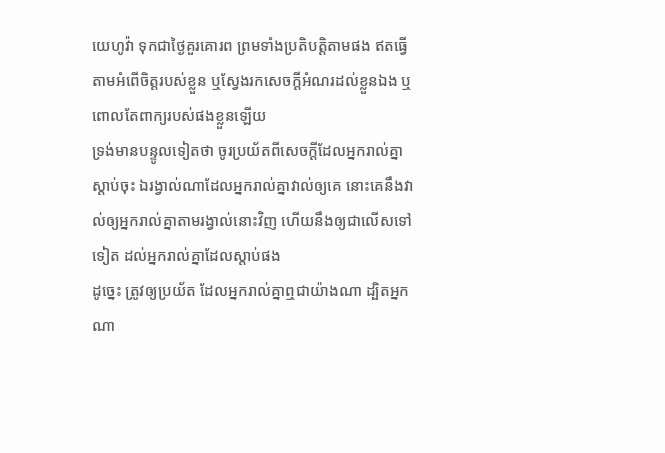យេហូវ៉ា ទុកជាថ្ងៃគួរគោរព ព្រមទាំងប្រតិបត្តិតាមផង ឥតធ្វើតាមអំពើចិត្តរបស់ខ្លួន ឬស្វែងរកសេចក្ដីអំណរដល់ខ្លួនឯង ឬពោលតែពាក្យរបស់ផងខ្លួនឡើយ
ទ្រង់មានបន្ទូលទៀតថា ចូរប្រយ័តពីសេចក្ដីដែលអ្នករាល់គ្នាស្តាប់ចុះ ឯរង្វាល់ណាដែលអ្នករាល់គ្នាវាល់ឲ្យគេ នោះគេនឹងវាល់ឲ្យអ្នករាល់គ្នាតាមរង្វាល់នោះវិញ ហើយនឹងឲ្យជាលើសទៅទៀត ដល់អ្នករាល់គ្នាដែលស្តាប់ផង
ដូច្នេះ ត្រូវឲ្យប្រយ័ត ដែលអ្នករាល់គ្នាឮជាយ៉ាងណា ដ្បិតអ្នកណា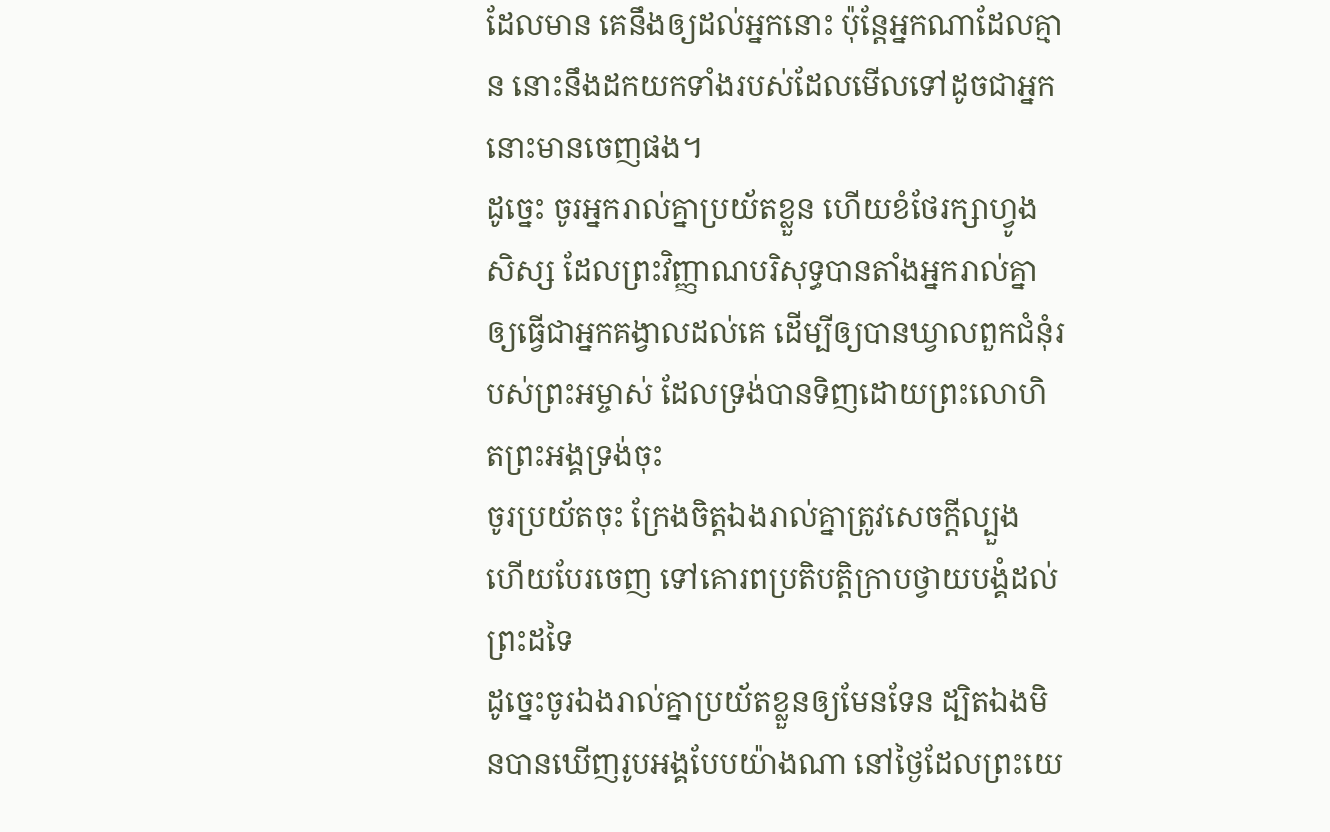ដែលមាន គេនឹងឲ្យដល់អ្នកនោះ ប៉ុន្តែអ្នកណាដែលគ្មាន នោះនឹងដកយកទាំងរបស់ដែលមើលទៅដូចជាអ្នកនោះមានចេញផង។
ដូច្នេះ ចូរអ្នករាល់គ្នាប្រយ័តខ្លួន ហើយខំថែរក្សាហ្វូងសិស្ស ដែលព្រះវិញ្ញាណបរិសុទ្ធបានតាំងអ្នករាល់គ្នា ឲ្យធ្វើជាអ្នកគង្វាលដល់គេ ដើម្បីឲ្យបានឃ្វាលពួកជំនុំរបស់ព្រះអម្ចាស់ ដែលទ្រង់បានទិញដោយព្រះលោហិតព្រះអង្គទ្រង់ចុះ
ចូរប្រយ័តចុះ ក្រែងចិត្តឯងរាល់គ្នាត្រូវសេចក្ដីល្បួង ហើយបែរចេញ ទៅគោរពប្រតិបត្តិក្រាបថ្វាយបង្គំដល់ព្រះដទៃ
ដូច្នេះចូរឯងរាល់គ្នាប្រយ័តខ្លួនឲ្យមែនទែន ដ្បិតឯងមិនបានឃើញរូបអង្គបែបយ៉ាងណា នៅថ្ងៃដែលព្រះយេ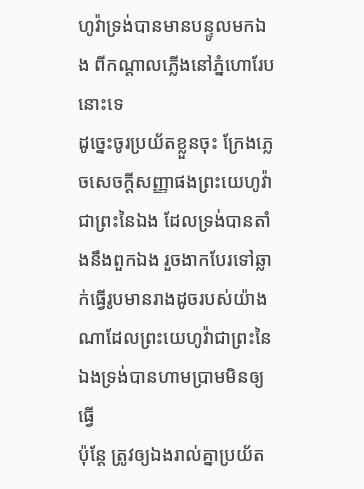ហូវ៉ាទ្រង់បានមានបន្ទូលមកឯង ពីកណ្តាលភ្លើងនៅភ្នំហោរែបនោះទេ
ដូច្នេះចូរប្រយ័តខ្លួនចុះ ក្រែងភ្លេចសេចក្ដីសញ្ញាផងព្រះយេហូវ៉ាជាព្រះនៃឯង ដែលទ្រង់បានតាំងនឹងពួកឯង រួចងាកបែរទៅឆ្លាក់ធ្វើរូបមានរាងដូចរបស់យ៉ាងណាដែលព្រះយេហូវ៉ាជាព្រះនៃឯងទ្រង់បានហាមប្រាមមិនឲ្យធ្វើ
ប៉ុន្តែ ត្រូវឲ្យឯងរាល់គ្នាប្រយ័ត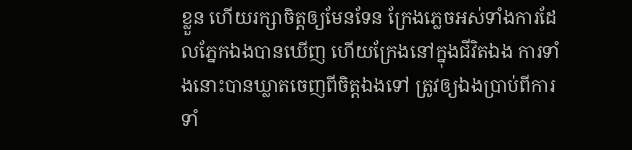ខ្លួន ហើយរក្សាចិត្តឲ្យមែនទែន ក្រែងភ្លេចអស់ទាំងការដែលភ្នែកឯងបានឃើញ ហើយក្រែងនៅក្នុងជីវិតឯង ការទាំងនោះបានឃ្លាតចេញពីចិត្តឯងទៅ ត្រូវឲ្យឯងប្រាប់ពីការទាំ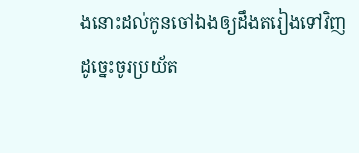ងនោះដល់កូនចៅឯងឲ្យដឹងតរៀងទៅវិញ
ដូច្នេះចូរប្រយ័ត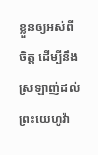ខ្លួនឲ្យអស់ពីចិត្ត ដើម្បីនឹងស្រឡាញ់ដល់ព្រះយេហូវ៉ា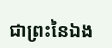ជាព្រះនៃឯង